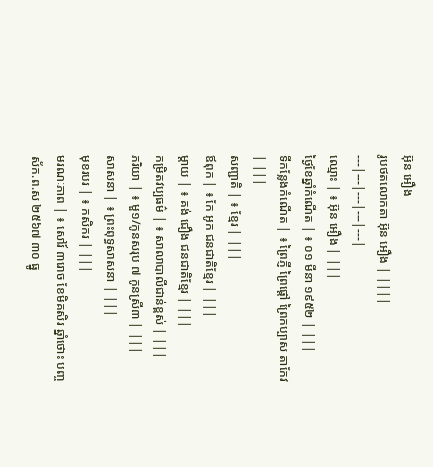អ៊ុន អឿង
រូបថតលោកតា អ៊ុន អឿង | ||||
---|---|---|---|---|
ឈ្មោះ | ៖ អ៊ុន អឿង | |||
ថ្ងៃខែឆ្នាំកំណើត | ៖ ០១ មីនា ១៩៥២ | |||
ទីកន្លែងកំណើត | ៖ ព្រៃភ្ញី ព្រៃផ្តៅ ព្រៃកប្បាស តាកែវ | |||
សញ្ជាតិ | ៖ ខ្មែរ | |||
ឪពុក | ៖ កែ អូក ជនជាតិខ្មែរ | |||
ម្តាយ | ៖ គង់ ជឿង ជនជាតិខ្មែរ | |||
កម្រិតវប្បធម៌ | ៖ សាលាបាលីជាន់ខ្ពស់ | |||
ភរិយា | ៖ មួ១/កូនសរុប ៧ កូនស្រី៣ | |||
សាសនា | ៖ ព្រះពុទ្ធសាសនា | |||
មុខរបរ | ៖ កសិករ | |||
មរណៈភាព | ៖ សៅរ៍ ៣រោច ខែមិគសិរ ឆ្នាំថោះ បញ្ចស័ក.ព.ស ២៥៦៧ ៣០ ធ្នូ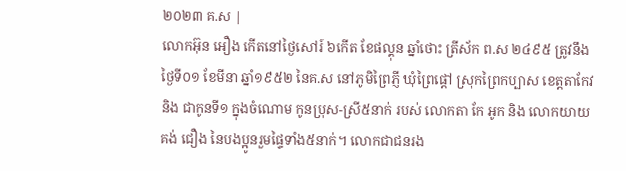២០២៣ គ.ស |
លោកអ៊ុន អឿង កើតនៅថ្ងៃសៅរ៍ ៦កើត ខែផល្គុន ឆ្នាំថោះ ត្រីស័ក ព.ស ២៤៩៥ ត្រូវនឹងថ្ងៃទី០១ ខែមីនា ឆ្នាំ១៩៥២ នៃគ.ស នៅភូមិព្រៃភ្ញី ឃុំព្រៃផ្តៅ ស្រុកព្រៃកប្បាស ខេត្តតាកែវ និង ជាកូនទី១ ក្នុងចំណោម កូនប្រុស-ស្រី៥នាក់ របស់ លោកតា កែ អូក និង លោកយាយ គង់ ជឿង នៃបងប្អូនរួមផ្ទៃទាំង៥នាក់។ លោកជាជនរង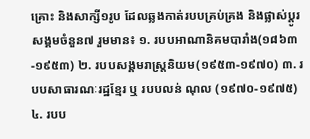គ្រោះ និងសាក្សី១រូប ដែលឆ្លងកាត់របបគ្រប់គ្រង និងផ្លាស់ប្តូរសង្គមចំនួន៧ រួមមាន៖ ១. របបអាណានិគមបារាំង(១៨៦៣-១៩៥៣) ២. របបសង្គមរាស្រ្តនិយម(១៩៥៣-១៩៧០) ៣. របបសាធារណៈរដ្ឋខ្មែរ ឬ របបលន់ ណុល (១៩៧០-១៩៧៥) ៤. របប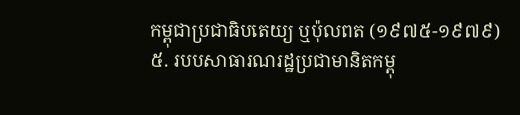កម្ពុជាប្រជាធិបតេយ្យ ឬប៉ុលពត (១៩៧៥-១៩៧៩) ៥. របបសាធារណរដ្ឋប្រជាមានិតកម្ពុ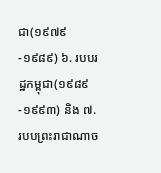ជា(១៩៧៩-១៩៨៩) ៦. របបរដ្ឋកម្ពុជា(១៩៨៩-១៩៩៣) និង ៧. របបព្រះរាជាណាច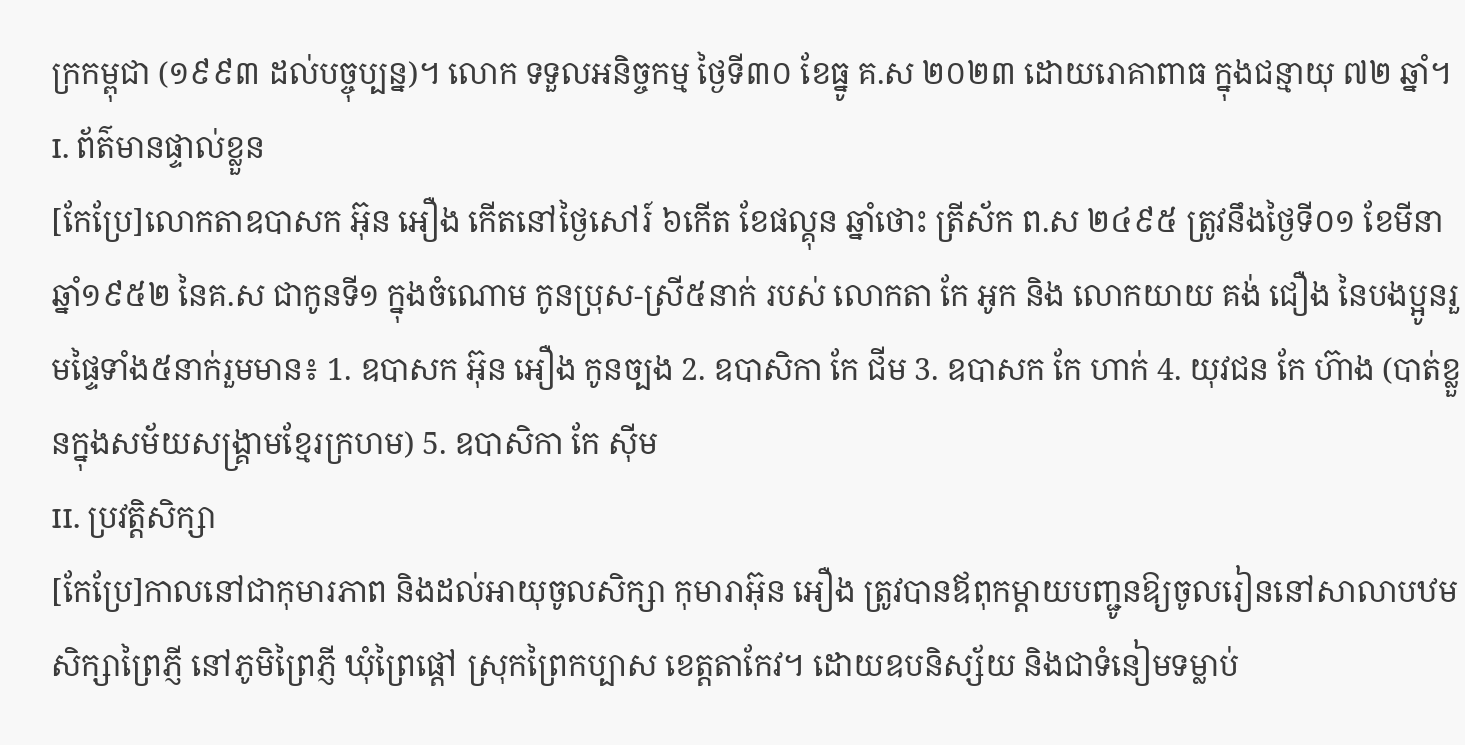ក្រកម្ពុជា (១៩៩៣ ដល់បច្ចុប្បន្ន)។ លោក ទទួលអនិច្ចកម្ម ថ្ងៃទី៣០ ខែធ្នូ គ.ស ២០២៣ ដោយរោគាពាធ ក្នុងជន្មាយុ ៧២ ឆ្នាំ។
I. ព័ត៌មានផ្ទាល់ខ្លួន
[កែប្រែ]លោកតាឧបាសក អ៊ុន អឿង កើតនៅថ្ងៃសៅរ៍ ៦កើត ខែផល្គុន ឆ្នាំថោះ ត្រីស័ក ព.ស ២៤៩៥ ត្រូវនឹងថ្ងៃទី០១ ខែមីនា ឆ្នាំ១៩៥២ នៃគ.ស ជាកូនទី១ ក្នុងចំណោម កូនប្រុស-ស្រី៥នាក់ របស់ លោកតា កែ អូក និង លោកយាយ គង់ ជឿង នៃបងប្អូនរួមផ្ទៃទាំង៥នាក់រួមមាន៖ 1. ឧបាសក អ៊ុន អឿង កូនច្បង 2. ឧបាសិកា កែ ជីម 3. ឧបាសក កែ ហាក់ 4. យុវជន កែ ហ៊ាង (បាត់ខ្លួនក្នុងសម័យសង្រ្គាមខ្មែរក្រហម) 5. ឧបាសិកា កែ ស៊ីម
II. ប្រវត្តិសិក្សា
[កែប្រែ]កាលនៅជាកុមារភាព និងដល់អាយុចូលសិក្សា កុមារាអ៊ុន អឿង ត្រូវបានឪពុកម្តាយបញ្ជូនឱ្យចូលរៀននៅសាលាបឋមសិក្សាព្រៃភ្ញី នៅភូមិព្រៃភ្ញី ឃុំព្រៃផ្តៅ ស្រុកព្រៃកប្បាស ខេត្តតាកែវ។ ដោយឧបនិស្ស័យ និងជាទំនៀមទម្លាប់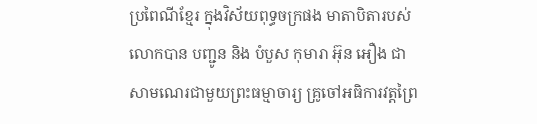ប្រពៃណីខ្មែរ ក្នុងវិស័យពុទ្ធចក្រផង មាតាបិតារបស់លោកបាន បញ្ជូន និង បំបួស កុមារា អ៊ុន អឿង ជាសាមណេរជាមួយព្រះធម្មាចារ្យ គ្រូចៅអធិការវត្តព្រៃ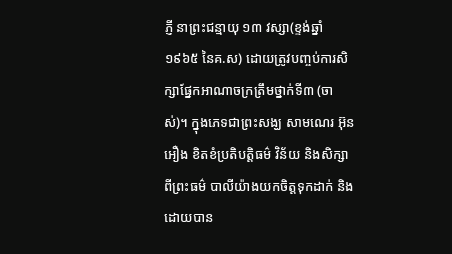ភ្ញី នាព្រះជន្មាយុ ១៣ វស្សា(ខ្ទង់ឆ្នាំ១៩៦៥ នៃគ.ស) ដោយត្រូវបញ្ចប់ការសិក្សាផ្នែកអាណាចក្រត្រឹមថ្នាក់ទី៣ (ចាស់)។ ក្នុងភេទជាព្រះសង្ឃ សាមណេរ អ៊ុន អឿង ខិតខំប្រតិបត្តិធម៌ វិន័យ និងសិក្សាពីព្រះធម៌ បាលីយ៉ាងយកចិត្តទុកដាក់ និងដោយបាន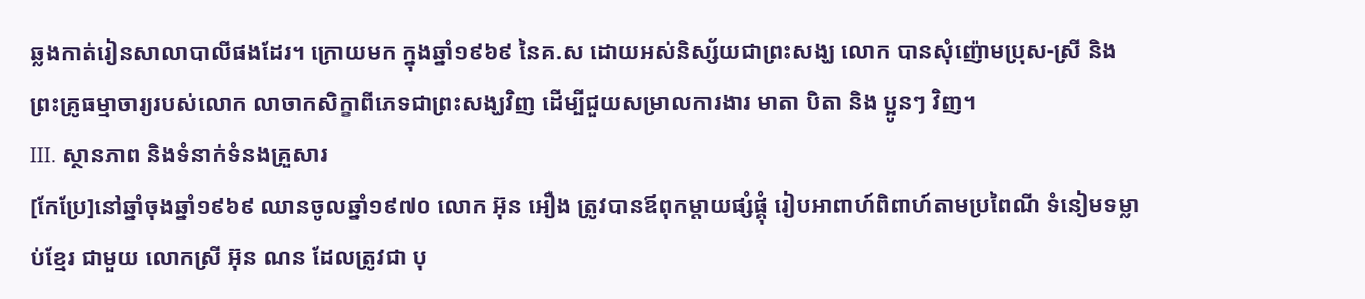ឆ្លងកាត់រៀនសាលាបាលីផងដែរ។ ក្រោយមក ក្នុងឆ្នាំ១៩៦៩ នៃគ.ស ដោយអស់និស្ស័យជាព្រះសង្ឃ លោក បានសុំញ៉ោមប្រុស-ស្រី និង ព្រះគ្រូធម្មាចារ្យរបស់លោក លាចាកសិក្ខាពីភេទជាព្រះសង្ឃវិញ ដើម្បីជួយសម្រាលការងារ មាតា បិតា និង ប្អូនៗ វិញ។
III. ស្ថានភាព និងទំនាក់ទំនងគ្រួសារ
[កែប្រែ]នៅឆ្នាំចុងឆ្នាំ១៩៦៩ ឈានចូលឆ្នាំ១៩៧០ លោក អ៊ុន អឿង ត្រូវបានឪពុកម្តាយផ្សំផ្គុំ រៀបអាពាហ៍ពិពាហ៍តាមប្រពៃណី ទំនៀមទម្លាប់ខ្មែរ ជាមួយ លោកស្រី អ៊ុន ណន ដែលត្រូវជា បុ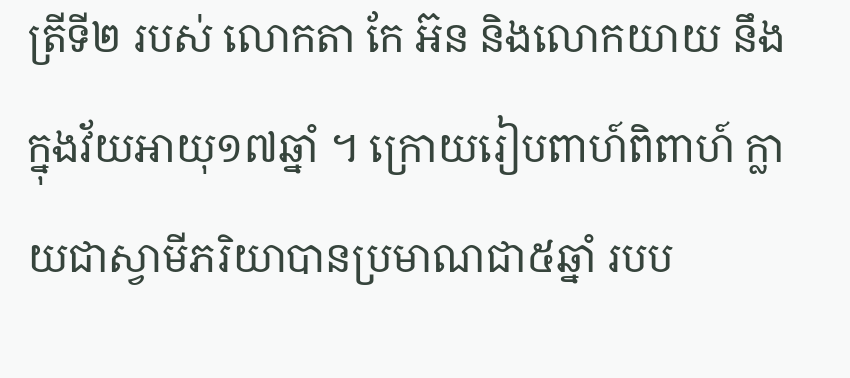ត្រីទី២ របស់ លោកតា កែ អ៊ន និងលោកយាយ នឹង ក្នុងវ័យអាយុ១៧ឆ្នាំ ។ ក្រោយរៀបពាហ៍ពិពាហ៍ ក្លាយជាស្វាមីភរិយាបានប្រមាណជា៥ឆ្នាំ របប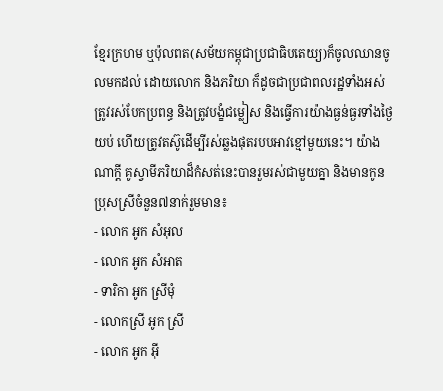ខ្មែរក្រហម ឬប៉ុលពត(សម័យកម្ពុជាប្រជាធិបតេយ្យ)ក៏ចូលឈានចូលមកដល់ ដោយលោក និងភរិយា ក៏ដូចជាប្រជាពលរដ្ឋទាំងអស់ត្រូវរស់បែកប្រពន្ធ និងត្រូវបង្ខំជម្លៀស និងធ្វើការយ៉ាងធ្ងន់ធ្ងរទាំងថ្ងៃយប់ ហើយត្រូវតស៊ូដើម្បីរស់ឆ្លងផុតរបបអាវខ្មៅមួយនេះ។ យ៉ាងណាក្តី គូស្វាមីភរិយាដ៏កំសត់នេះបានរួមរស់ជាមួយគ្នា និងមានកូនប្រុសស្រីចំនួន៧នាក់រួមមាន៖
- លោក អូក សំអុល
- លោក អូក សំអាត
- ទារិកា អូក ស្រីមុំ
- លោកស្រី អូក ស្រី
- លោក អូក អុី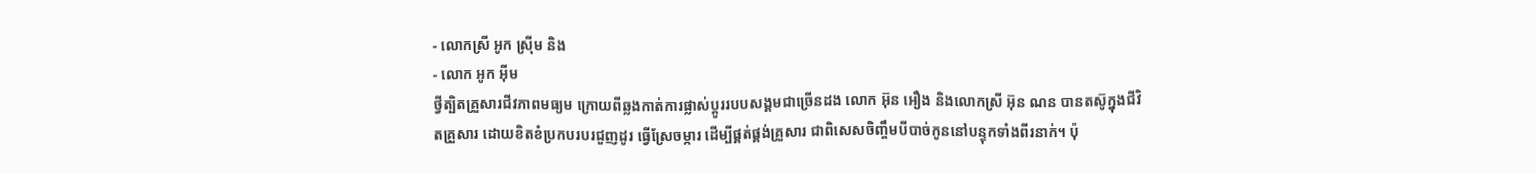- លោកស្រី អូក ស្រ៊ីម និង
- លោក អូក អុីម
ថ្វីត្បិតគ្រួសារជីវភាពមធ្យម ក្រោយពីឆ្លងកាត់ការផ្លាស់ប្តូររបបសង្គមជាច្រើនដង លោក អ៊ុន អឿង និងលោកស្រី អ៊ុន ណន បានតស៊ូក្នុងជីវិតគ្រួសារ ដោយខិតខំប្រកបរបរជួញដូរ ធ្វើស្រែចម្ការ ដើម្បីផ្គត់ផ្គង់គ្រួសារ ជាពិសេសចិញ្ចឹមបីបាច់កូននៅបន្ទុកទាំងពីរនាក់។ ប៉ុ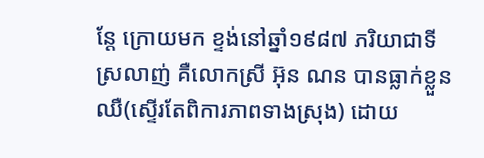ន្តែ ក្រោយមក ខ្ទង់នៅឆ្នាំ១៩៨៧ ភរិយាជាទីស្រលាញ់ គឺលោកស្រី អ៊ុន ណន បានធ្លាក់ខ្លួនឈឺ(ស្ទើរតែពិការភាពទាងស្រុង) ដោយ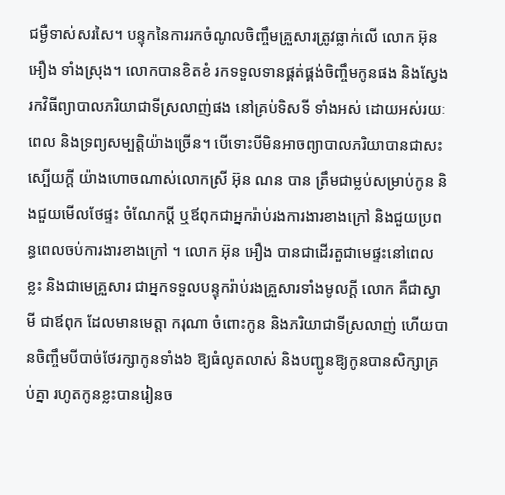ជម្ងឺទាស់សរសៃ។ បន្ទុកនៃការរកចំណូលចិញ្ចឹមគ្រួសារត្រូវធ្លាក់លើ លោក អ៊ុន អឿង ទាំងស្រុង។ លោកបានខិតខំ រកទទួលទានផ្គត់ផ្គង់ចិញ្ចឹមកូនផង និងស្វែងរកវិធីព្យាបាលភរិយាជាទីស្រលាញ់ផង នៅគ្រប់ទិសទី ទាំងអស់ ដោយអស់រយៈពេល និងទ្រព្យសម្បត្តិយ៉ាងច្រើន។ បើទោះបីមិនអាចព្យាបាលភរិយាបានជាសះស្បើយក្តី យ៉ាងហោចណាស់លោកស្រី អ៊ុន ណន បាន ត្រឹមជាម្លប់សម្រាប់កូន និងជួយមើលថែផ្ទះ ចំណែកប្តី ឬឪពុកជាអ្នករ៉ាប់រងការងារខាងក្រៅ និងជួយប្រពន្ធពេលចប់ការងារខាងក្រៅ ។ លោក អ៊ុន អឿង បានជាដើរតួជាមេផ្ទះនៅពេលខ្លះ និងជាមេគ្រួសារ ជាអ្នកទទួលបន្ទុករ៉ាប់រងគ្រួសារទាំងមូលក្តី លោក គឺជាស្វាមី ជាឪពុក ដែលមានមេត្តា ករុណា ចំពោះកូន និងភរិយាជាទីស្រលាញ់ ហើយបានចិញ្ចឹមបីបាច់ថែរក្សាកូនទាំង៦ ឱ្យធំលូតលាស់ និងបញ្ជូនឱ្យកូនបានសិក្សាគ្រប់គ្នា រហូតកូនខ្លះបានរៀនច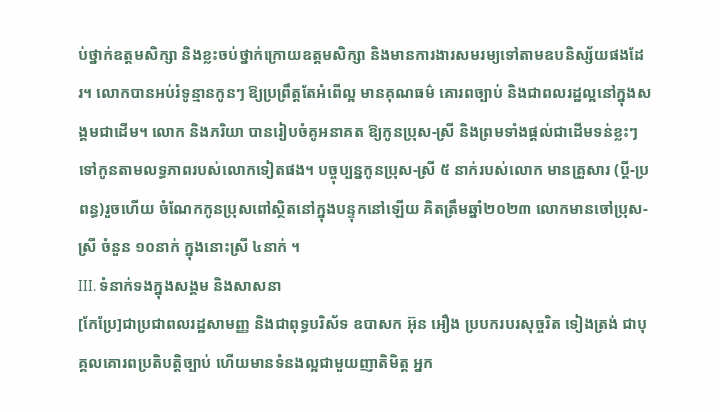ប់ថ្នាក់ឧត្តមសិក្សា និងខ្លះចប់ថ្នាក់ក្រោយឧត្តមសិក្សា និងមានការងារសមរម្យទៅតាមឧបនិស្ស័យផងដែរ។ លោកបានអប់រំទូន្មានកូនៗ ឱ្យប្រព្រឹត្តតែអំពើល្អ មានគុណធម៌ គោរពច្បាប់ និងជាពលរដ្ឋល្អនៅក្នុងសង្គមជាដើម។ លោក និងភរិយា បានរៀបចំគូអនាគត ឱ្យកូនប្រុស-ស្រី និងព្រមទាំងផ្តល់ជាដើមទន់ខ្លះៗទៅកូនតាមលទ្ធភាពរបស់លោកទៀតផង។ បច្ចុប្បន្នកូនប្រុស-ស្រី ៥ នាក់របស់លោក មានគ្រួសារ (ប្តី-ប្រពន្ធ)រួចហើយ ចំណែកកូនប្រុសពៅស្ថិតនៅក្នុងបន្ទុកនៅឡើយ គិតត្រឹមឆ្នាំ២០២៣ លោកមានចៅប្រុស-ស្រី ចំនួន ១០នាក់ ក្នុងនោះស្រី ៤នាក់ ។
III. ទំនាក់ទងក្នុងសង្គម និងសាសនា
[កែប្រែ]ជាប្រជាពលរដ្ឋសាមញ្ញ និងជាពុទ្ធបរិស័ទ ឧបាសក អ៊ុន អឿង ប្របករបរសុច្ចរិត ទៀងត្រង់ ជាបុគ្គលគោរពប្រតិបត្តិច្បាប់ ហើយមានទំនងល្អជាមួយញាតិមិត្ត អ្នក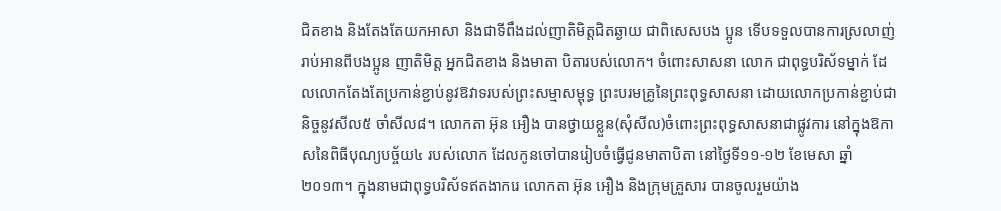ជិតខាង និងតែងតែយកអាសា និងជាទីពឹងដល់ញាតិមិត្តជិតឆ្ងាយ ជាពិសេសបង ប្អូន ទើបទទួលបានការស្រលាញ់រាប់អានពីបងប្អូន ញាតិមិត្ត អ្នកជិតខាង និងមាតា បិតារបស់លោក។ ចំពោះសាសនា លោក ជាពុទ្ធបរិស័ទម្នាក់ ដែលលោកតែងតែប្រកាន់ខ្ជាប់នូវឱវាទរបស់ព្រះសម្មាសម្ពុទ្ធ ព្រះបរមគ្រូនៃព្រះពុទ្ធសាសនា ដោយលោកប្រកាន់ខ្ជាប់ជានិច្ចនូវសីល៥ ចាំសីល៨។ លោកតា អ៊ុន អឿង បានថ្វាយខ្លួន(សុំសីល)ចំពោះព្រះពុទ្ធសាសនាជាផ្លូវការ នៅក្នុងឱកាសនៃពិធីបុណ្យបច្ច័យ៤ របស់លោក ដែលកូនចៅបានរៀបចំធ្វើជូនមាតាបិតា នៅថ្ងៃទី១១-១២ ខែមេសា ឆ្នាំ២០១៣។ ក្នុងនាមជាពុទ្ធបរិស័ទឥតងាករេ លោកតា អ៊ុន អឿង និងក្រុមគ្រួសារ បានចូលរួមយ៉ាង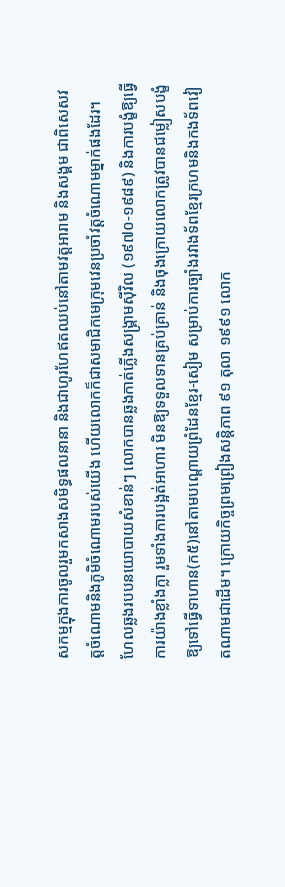សកម្មក្នុងការចូលរួមកសាងសមិទ្ធផលនានា និងជាហូរហែឥតឈប់នៅតាមវត្តអារាម និងសង្គម ជាពិសេសវត្តចំណោមនិងភូមិចំណោមរបស់យើង ហើយលោកក៏ជាសមាជិកមេក្រុមវេនប្រចាំវត្តចំណោមម្នាក់ផងដែរ។ ហែលឆ្លងរបបនយោបាយសំខាន់ៗ លោកបានឆ្លងកាត់ភ្លើងសង្រ្គាមស៊ីវិល (១៩៧០-១៩៨៩) និងការបង្ខំឱ្យធ្វើការយ៉ាងខ្លាំងក្លា រួមទាំងការបង្អត់អាហារ មិនឱ្យទទួលទានគ្រប់គ្រាន់ និងចុងក្រោយលោកត្រូវបានជម្លៀសបង្ខំឱ្យទៅធ្វើទាហាន(ក៥)នៅតាមបណ្តោយព្រំដែនខ្មែរ-សៀម សម្រាប់ការច្បាំងរវាងទ័ពខ្មែរក្រហមនិងកងទ័ពវៀតណាមជាដើម។ ក្រោយកិច្ចព្រមព្រៀងសន្តិភាព ៩១ តុលា ១៩៩១ លោក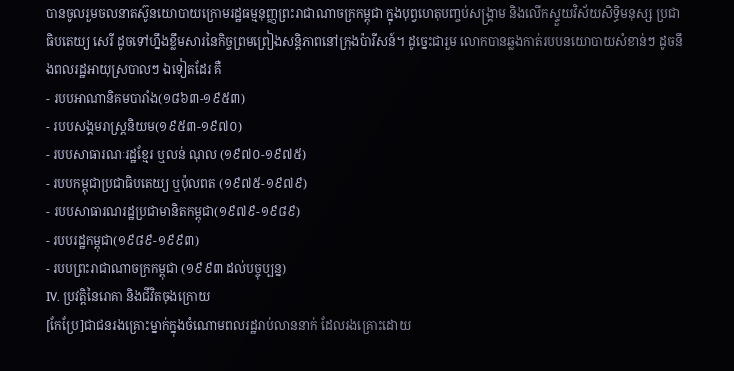បានចូលរួមចលនាតស៊ូនយោបាយក្រោមរដ្ឋធម្មនុញ្ញព្រះរាជាណាចក្រកម្ពុជា ក្នុងបុព្វហេតុបញ្ចប់សង្រ្គាម និងលើកស្ទួយវិស័យសិទ្ធិមនុស្ស ប្រជាធិបតេយ្យ សេរី ដូចទៅហ្នឹងខ្លឹមសារនៃកិច្ចព្រមព្រៀងសន្តិភាពនៅក្រុងប៉ារីសន៍។ ដូច្នេះជារួម លោកបានឆ្លងកាត់របបនយោបាយសំខាន់ៗ ដូចនឹងពលរដ្ឋអាយុស្របាលៗ ឯទៀតដែរ គឺ
- របបអាណានិគមបារាំង(១៨៦៣-១៩៥៣)
- របបសង្គមរាស្រ្តនិយម(១៩៥៣-១៩៧០)
- របបសាធារណៈរដ្ឋខ្មែរ ឬលន់ ណុល (១៩៧០-១៩៧៥)
- របបកម្ពុជាប្រជាធិបតេយ្យ ឬប៉ុលពត (១៩៧៥-១៩៧៩)
- របបសាធារណរដ្ឋប្រជាមានិតកម្ពុជា(១៩៧៩-១៩៨៩)
- របបរដ្ឋកម្ពុជា(១៩៨៩-១៩៩៣)
- របបព្រះរាជាណាចក្រកម្ពុជា (១៩៩៣ ដល់បច្ចុប្បន្ន)
IV. ប្រវត្តិនៃរោគា និងជីវិតចុងក្រោយ
[កែប្រែ]ជាជនរងគ្រោះម្នាក់ក្នុងចំណោមពលរដ្ឋរាប់លាននាក់ ដែលរងគ្រោះដោយ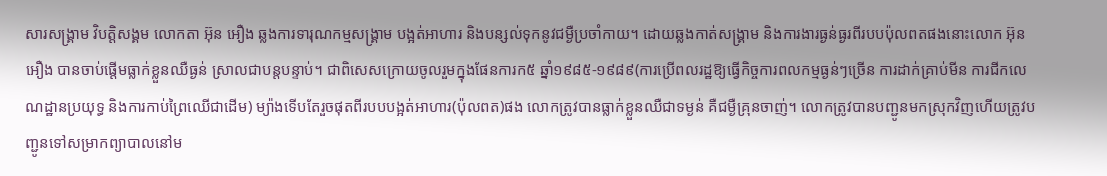សារសង្គ្រាម វិបត្តិសង្គម លោកតា អ៊ុន អឿង ឆ្លងការទារុណកម្មសង្រ្គាម បង្អត់អាហារ និងបន្សល់ទុកនូវជម្ងឺប្រចាំកាយ។ ដោយឆ្លងកាត់សង្រ្គាម និងការងារធ្ងន់ធ្ងរពីរបបប៉ុលពតផងនោះលោក អ៊ុន អឿង បានចាប់ផ្តើមធ្លាក់ខ្លួនឈឺធ្ងន់ ស្រាលជាបន្តបន្ទាប់។ ជាពិសេសក្រោយចូលរួមក្នុងផែនការក៥ ឆ្នាំ១៩៨៥-១៩៨៩(ការប្រើពលរដ្ឋឱ្យធ្វើកិច្ចការពលកម្មធ្ងន់ៗច្រើន ការដាក់គ្រាប់មីន ការជីកលេណដ្ឋានប្រយុទ្ធ និងការកាប់ព្រៃឈើជាដើម) ម្យ៉ាងទើបតែរួចផុតពីរបបបង្អត់អាហារ(ប៉ុលពត)ផង លោកត្រូវបានធ្លាក់ខ្លួនឈឺជាទម្ងន់ គឺជម្ងឺគ្រុនចាញ់។ លោកត្រូវបានបញ្ជូនមកស្រុកវិញហើយត្រូវបញ្ជូនទៅសម្រាកព្យាបាលនៅម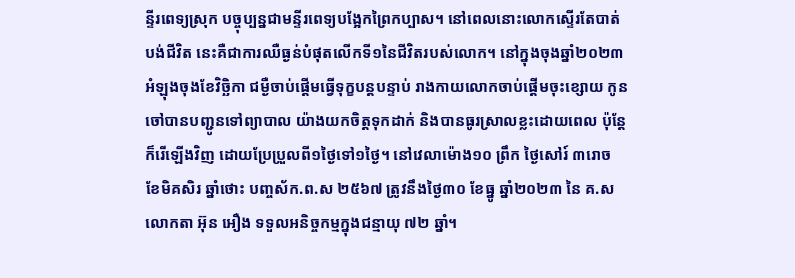ន្ទីរពេទ្យស្រុក បច្ចុប្បន្នជាមន្ទីរពេទ្យបង្អែកព្រៃកប្បាស។ នៅពេលនោះលោកស្ទើរតែបាត់បង់ជីវិត នេះគឺជាការឈឺធ្ងន់បំផុតលើកទី១នៃជីវិតរបស់លោក។ នៅក្នុងចុងឆ្នាំ២០២៣ អំឡុងចុងខែវិច្ឆិកា ជម្ងឺចាប់ផ្តើមធ្វើទុក្ខបន្តបន្ទាប់ រាងកាយលោកចាប់ផ្តើមចុះខ្សោយ កូនចៅបានបញ្ជូនទៅព្យាបាល យ៉ាងយកចិត្តទុកដាក់ និងបានធូរស្រាលខ្លះដោយពេល ប៉ុន្តែក៏រើឡើងវិញ ដោយប្រែប្រួលពី១ថ្ងៃទៅ១ថ្ងៃ។ នៅវេលាម៉ោង១០ ព្រឹក ថ្ងៃសៅរ៍ ៣រោច ខែមិគសិរ ឆ្នាំថោះ បញ្ចស័ក.ព.ស ២៥៦៧ ត្រូវនឹងថ្ងៃ៣០ ខែធ្នូ ឆ្នាំ២០២៣ នៃ គ.ស លោកតា អ៊ុន អឿង ទទួលអនិច្ចកម្មក្នុងជន្មាយុ ៧២ ឆ្នាំ។